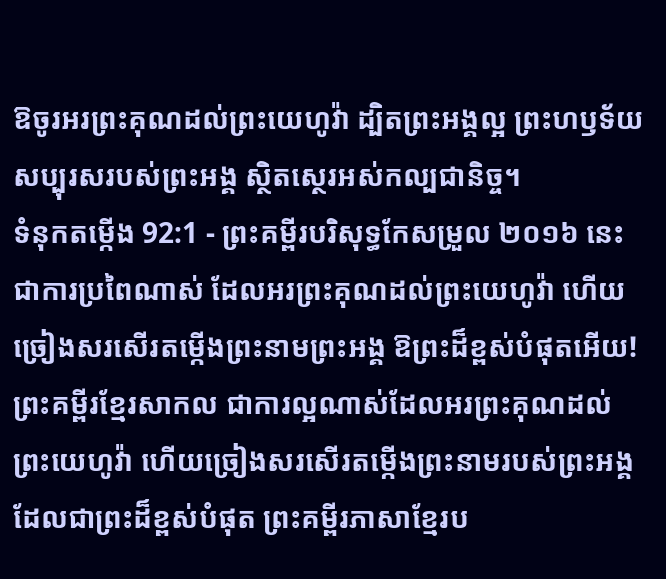ឱចូរអរព្រះគុណដល់ព្រះយេហូវ៉ា ដ្បិតព្រះអង្គល្អ ព្រះហឫទ័យសប្បុរសរបស់ព្រះអង្គ ស្ថិតស្ថេរអស់កល្បជានិច្ច។
ទំនុកតម្កើង 92:1 - ព្រះគម្ពីរបរិសុទ្ធកែសម្រួល ២០១៦ នេះជាការប្រពៃណាស់ ដែលអរព្រះគុណដល់ព្រះយេហូវ៉ា ហើយច្រៀងសរសើរតម្កើងព្រះនាមព្រះអង្គ ឱព្រះដ៏ខ្ពស់បំផុតអើយ! ព្រះគម្ពីរខ្មែរសាកល ជាការល្អណាស់ដែលអរព្រះគុណដល់ព្រះយេហូវ៉ា ហើយច្រៀងសរសើរតម្កើងព្រះនាមរបស់ព្រះអង្គដែលជាព្រះដ៏ខ្ពស់បំផុត ព្រះគម្ពីរភាសាខ្មែរប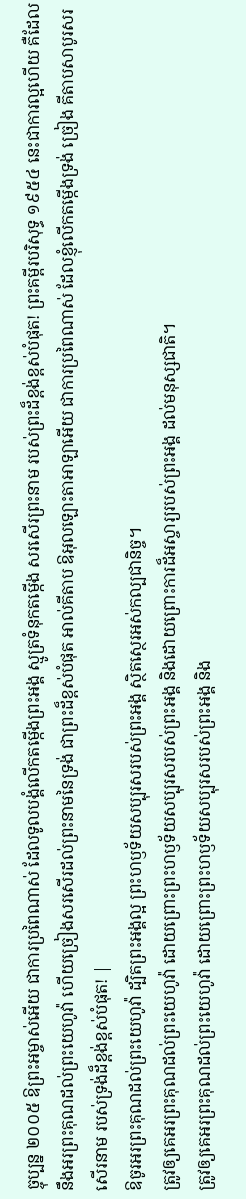ច្ចុប្បន្ន ២០០៥ ឱព្រះអម្ចាស់អើយ ជាការប្រពៃណាស់ ដែលទូលបង្គំលើកតម្កើងព្រះអង្គ ស្មូត្រទំនុកតម្កើង សរសើរព្រះនាម របស់ព្រះដ៏ខ្ពង់ខ្ពស់បំផុត! ព្រះគម្ពីរបរិសុទ្ធ ១៩៥៤ នេះជាការល្អហើយ គឺដែលនឹងអរព្រះគុណដល់ព្រះយេហូវ៉ា ហើយច្រៀងសរសើរដល់ព្រះនាមនៃទ្រង់ ជាព្រះដ៏ខ្ពស់បំផុត អាល់គីតាប ឱអុលឡោះតាអាឡាអើយ ជាការប្រពៃណាស់ ដែលខ្ញុំលើកតម្កើងទ្រង់ ច្រៀង គីតាបសាបូរសរសើរនាម របស់ទ្រង់ដ៏ខ្ពង់ខ្ពស់បំផុត! |
ឱចូរអរព្រះគុណដល់ព្រះយេហូវ៉ា ដ្បិតព្រះអង្គល្អ ព្រះហឫទ័យសប្បុរសរបស់ព្រះអង្គ ស្ថិតស្ថេរអស់កល្បជានិច្ច។
ត្រូវឲ្យគេអរព្រះគុណដល់ព្រះយេហូវ៉ា ដោយព្រោះព្រះហឫទ័យសប្បុរសរបស់ព្រះអង្គ និងដោយព្រោះការដ៏អស្ចារ្យរបស់ព្រះអង្គ ដល់មនុស្សជាតិ។
ត្រូវឲ្យគេអរព្រះគុណដល់ព្រះយេហូវ៉ា ដោយព្រោះព្រះហឫទ័យសប្បុរសរបស់ព្រះអង្គ និង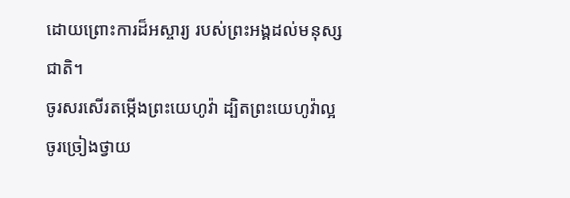ដោយព្រោះការដ៏អស្ចារ្យ របស់ព្រះអង្គដល់មនុស្សជាតិ។
ចូរសរសើរតម្កើងព្រះយេហូវ៉ា ដ្បិតព្រះយេហូវ៉ាល្អ ចូរច្រៀងថ្វាយ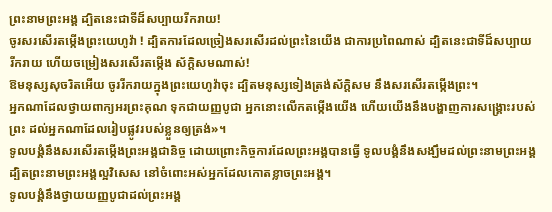ព្រះនាមព្រះអង្គ ដ្បិតនេះជាទីដ៏សប្បាយរីករាយ!
ចូរសរសើរតម្កើងព្រះយេហូវ៉ា ! ដ្បិតការដែលច្រៀងសរសើរដល់ព្រះនៃយើង ជាការប្រពៃណាស់ ដ្បិតនេះជាទីដ៏សប្បាយរីករាយ ហើយចម្រៀងសរសើរតម្កើង ស័ក្ដិសមណាស់!
ឱមនុស្សសុចរិតអើយ ចូររីករាយក្នុងព្រះយេហូវ៉ាចុះ ដ្បិតមនុស្សទៀងត្រង់ស័ក្ដិសម នឹងសរសើរតម្កើងព្រះ។
អ្នកណាដែលថ្វាយពាក្យអរព្រះគុណ ទុកជាយញ្ញបូជា អ្នកនោះលើកតម្កើងយើង ហើយយើងនឹងបង្ហាញការសង្គ្រោះរបស់ព្រះ ដល់អ្នកណាដែលរៀបផ្លូវរបស់ខ្លួនឲ្យត្រង់»។
ទូលបង្គំនឹងសរសើរតម្កើងព្រះអង្គជានិច្ច ដោយព្រោះកិច្ចការដែលព្រះអង្គបានធ្វើ ទូលបង្គំនឹងសង្ឃឹមដល់ព្រះនាមព្រះអង្គ ដ្បិតព្រះនាមព្រះអង្គល្អវិសេស នៅចំពោះអស់អ្នកដែលកោតខ្លាចព្រះអង្គ។
ទូលបង្គំនឹងថ្វាយយញ្ញបូជាដល់ព្រះអង្គ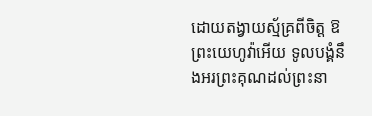ដោយតង្វាយស្ម័គ្រពីចិត្ត ឱព្រះយេហូវ៉ាអើយ ទូលបង្គំនឹងអរព្រះគុណដល់ព្រះនា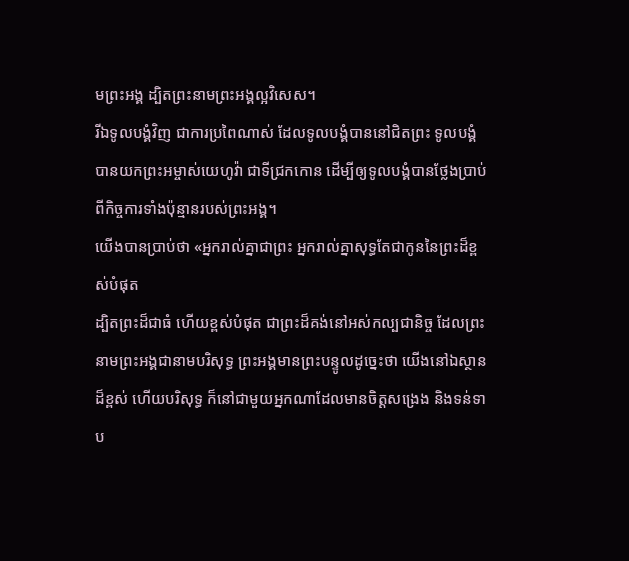មព្រះអង្គ ដ្បិតព្រះនាមព្រះអង្គល្អវិសេស។
រីឯទូលបង្គំវិញ ជាការប្រពៃណាស់ ដែលទូលបង្គំបាននៅជិតព្រះ ទូលបង្គំបានយកព្រះអម្ចាស់យេហូវ៉ា ជាទីជ្រកកោន ដើម្បីឲ្យទូលបង្គំបានថ្លែងប្រាប់ ពីកិច្ចការទាំងប៉ុន្មានរបស់ព្រះអង្គ។
យើងបានប្រាប់ថា «អ្នករាល់គ្នាជាព្រះ អ្នករាល់គ្នាសុទ្ធតែជាកូននៃព្រះដ៏ខ្ពស់បំផុត
ដ្បិតព្រះដ៏ជាធំ ហើយខ្ពស់បំផុត ជាព្រះដ៏គង់នៅអស់កល្បជានិច្ច ដែលព្រះនាមព្រះអង្គជានាមបរិសុទ្ធ ព្រះអង្គមានព្រះបន្ទូលដូច្នេះថា យើងនៅឯស្ថានដ៏ខ្ពស់ ហើយបរិសុទ្ធ ក៏នៅជាមួយអ្នកណាដែលមានចិត្តសង្រេង និងទន់ទាប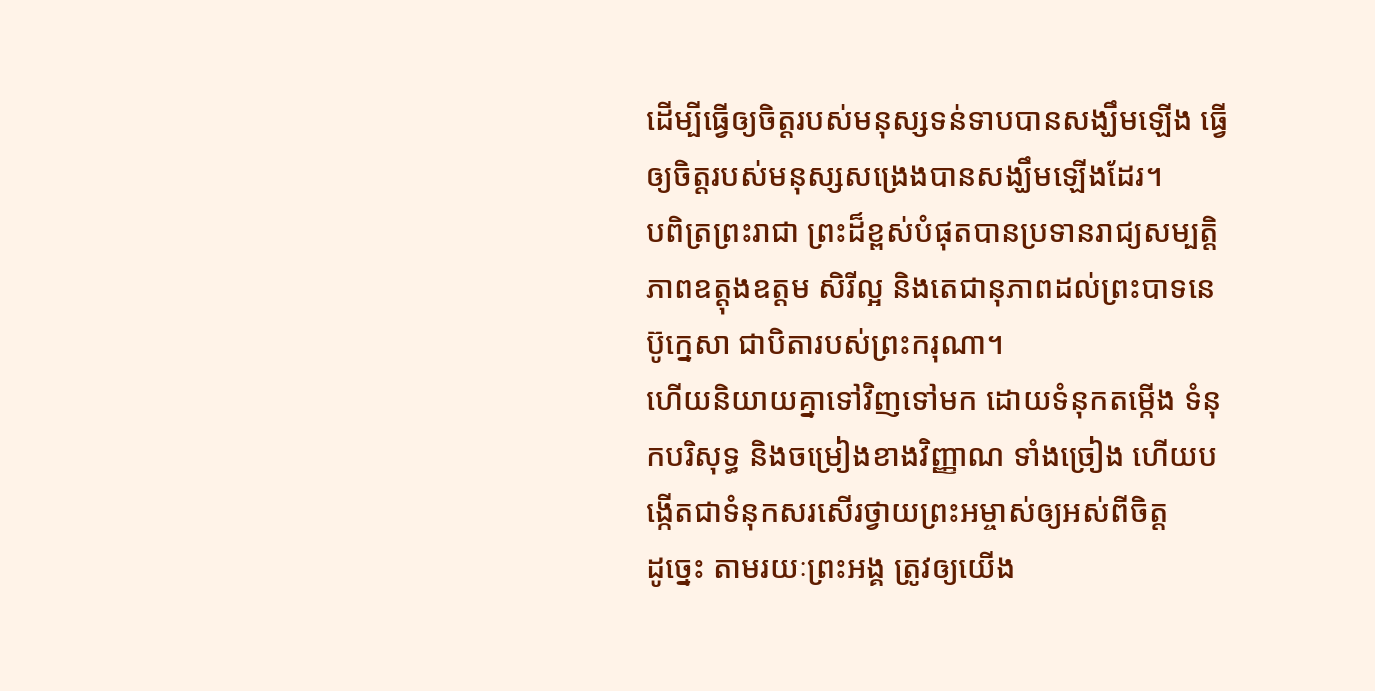ដើម្បីធ្វើឲ្យចិត្តរបស់មនុស្សទន់ទាបបានសង្ឃឹមឡើង ធ្វើឲ្យចិត្តរបស់មនុស្សសង្រេងបានសង្ឃឹមឡើងដែរ។
បពិត្រព្រះរាជា ព្រះដ៏ខ្ពស់បំផុតបានប្រទានរាជ្យសម្បត្តិ ភាពឧត្ដុងឧត្ដម សិរីល្អ និងតេជានុភាពដល់ព្រះបាទនេប៊ូក្នេសា ជាបិតារបស់ព្រះករុណា។
ហើយនិយាយគ្នាទៅវិញទៅមក ដោយទំនុកតម្កើង ទំនុកបរិសុទ្ធ និងចម្រៀងខាងវិញ្ញាណ ទាំងច្រៀង ហើយបង្កើតជាទំនុកសរសើរថ្វាយព្រះអម្ចាស់ឲ្យអស់ពីចិត្ត
ដូច្នេះ តាមរយៈព្រះអង្គ ត្រូវឲ្យយើង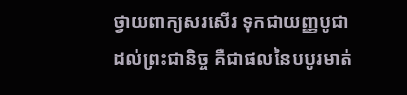ថ្វាយពាក្យសរសើរ ទុកជាយញ្ញបូជាដល់ព្រះជានិច្ច គឺជាផលនៃបបូរមាត់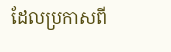ដែលប្រកាសពី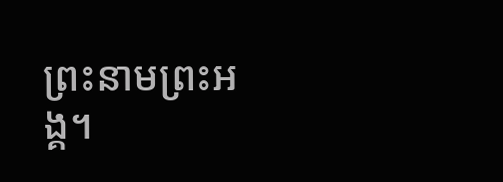ព្រះនាមព្រះអង្គ។